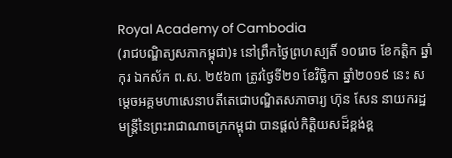Royal Academy of Cambodia
(រាជបណ្ឌិត្យសភាកម្ពុជា)៖ នៅព្រឹកថ្ងៃព្រហស្បតិ៍ ១០រោច ខែកត្ដិក ឆ្នាំកុរ ឯកស័ក ព.ស. ២៥៦៣ ត្រូវថ្ងៃទី២១ ខែវិច្ឆិកា ឆ្នាំ២០១៩ នេះ សម្ដេចអគ្គមហាសេនាបតីតេជោបណ្ឌិតសភាចារ្យ ហ៊ុន សែន នាយករដ្ឋមន្ត្រីនៃព្រះរាជាណាចក្រកម្ពុជា បានផ្ដល់កិត្តិយសដ៏ខ្ពង់ខ្ព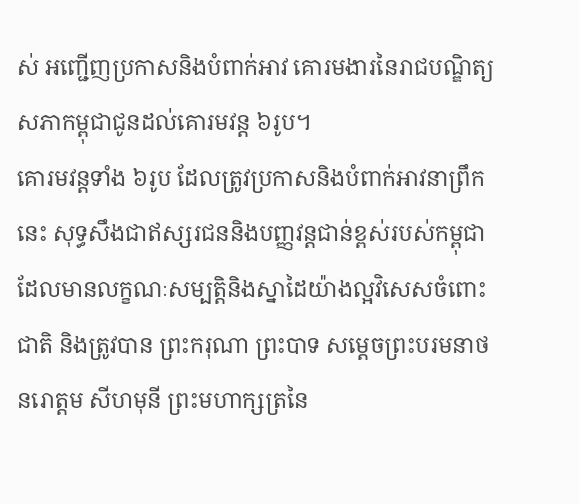ស់ អញ្ជើញប្រកាសនិងបំពាក់អាវ គោរមងារនៃរាជបណ្ឌិត្យសភាកម្ពុជាជូនដល់គោរមវន្ត ៦រូប។
គោរមវន្តទាំង ៦រូប ដែលត្រូវប្រកាសនិងបំពាក់អាវនាព្រឹកនេះ សុទ្ធសឹងជាឥស្សរជននិងបញ្ញវន្តជាន់ខ្ពស់របស់កម្ពុជា ដែលមានលក្ខណៈសម្បត្តិនិងស្នាដៃយ៉ាងល្អវិសេសចំពោះជាតិ និងត្រូវបាន ព្រះករុណា ព្រះបាទ សម្ដេចព្រះបរមនាថ នរោត្ដម សីហមុនី ព្រះមហាក្សត្រនៃ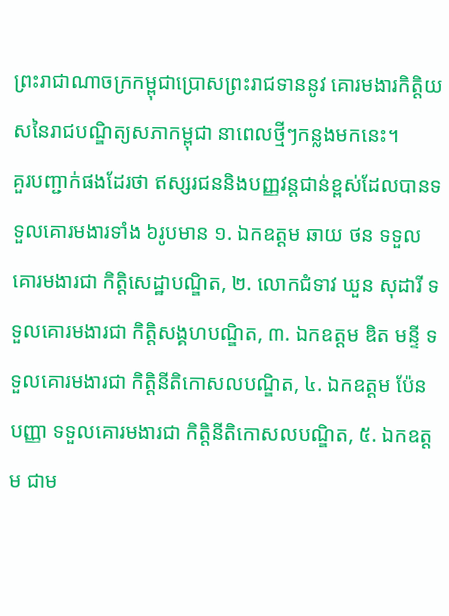ព្រះរាជាណាចក្រកម្ពុជាប្រោសព្រះរាជទាននូវ គោរមងារកិត្តិយសនៃរាជបណ្ឌិត្យសភាកម្ពុជា នាពេលថ្មីៗកន្លងមកនេះ។
គួរបញ្ជាក់ផងដែរថា ឥស្សរជននិងបញ្ញវន្តជាន់ខ្ពស់ដែលបានទទួលគោរមងារទាំង ៦រូបមាន ១. ឯកឧត្ដម ឆាយ ថន ទទួលគោរមងារជា កិតិ្តសេដ្ឋាបណ្ឌិត, ២. លោកជំទាវ ឃួន សុដារី ទទួលគោរមងារជា កិតិ្តសង្គហបណ្ឌិត, ៣. ឯកឧត្ដម ឌិត មន្ទី ទទួលគោរមងារជា កិត្តិនីតិកោសលបណ្ឌិត, ៤. ឯកឧត្ដម ប៉ែន បញ្ញា ទទួលគោរមងារជា កិត្តិនីតិកោសលបណ្ឌិត, ៥. ឯកឧត្ដម ជាម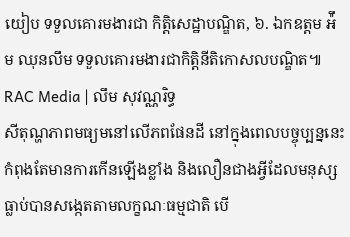យៀប ទទួលគោរមងារជា កិតិ្តសេដ្ឋាបណ្ឌិត, ៦. ឯកឧត្ដម អ៉ឹម ឈុនលឹម ទទួលគោរមងារជាកិត្តិនីតិកោសលបណ្ឌិត៕
RAC Media | លឹម សុវណ្ណរិទ្ធ
សីតុណ្ហភាពមធ្យមនៅលើភពផែនដី នៅក្នុងពេលបច្ចុប្បន្ននេះ កំពុងតែមានការកើនឡើងខ្លាំង និងលឿនជាងអ្វីដែលមនុស្សធ្លាប់បានសង្កេតតាមលក្ខណៈធម្មជាតិ បើ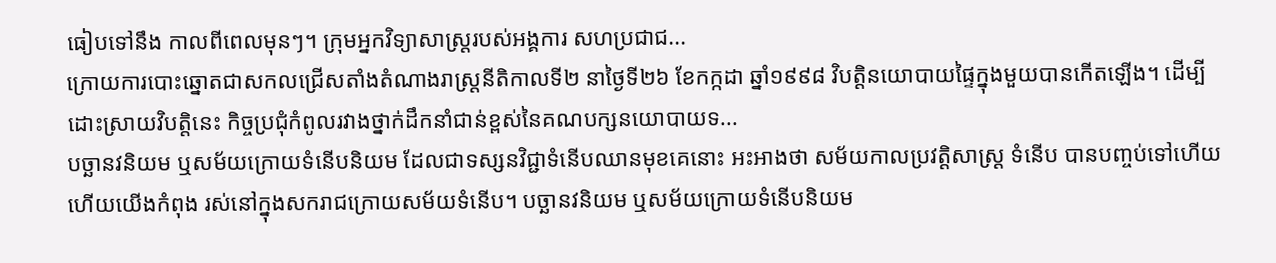ធៀបទៅនឹង កាលពីពេលមុនៗ។ ក្រុមអ្នកវិទ្យាសាស្រ្តរបស់អង្គការ សហប្រជាជ...
ក្រោយការបោះឆ្នោតជាសកលជ្រើសតាំងតំណាងរាស្ត្រនីតិកាលទី២ នាថ្ងៃទី២៦ ខែកក្កដា ឆ្នាំ១៩៩៨ វិបត្តិនយោបាយផ្ទៃក្នុងមួយបានកើតឡើង។ ដើម្បីដោះស្រាយវិបត្តិនេះ កិច្ចប្រជុំកំពូលរវាងថ្នាក់ដឹកនាំជាន់ខ្ពស់នៃគណបក្សនយោបាយទ...
បច្ឆានវនិយម ឬសម័យក្រោយទំនើបនិយម ដែលជាទស្សនវិជ្ជាទំនើបឈានមុខគេនោះ អះអាងថា សម័យកាលប្រវត្ដិសាស្ដ្រ ទំនើប បានបញ្ចប់ទៅហើយ ហើយយើងកំពុង រស់នៅក្នុងសករាជក្រោយសម័យទំនើប។ បច្ឆានវនិយម ឬសម័យក្រោយទំនើបនិយម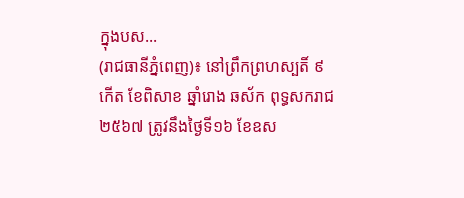ក្នុងបស...
(រាជធានីភ្នំពេញ)៖ នៅព្រឹកព្រហស្បតិ៍ ៩ កើត ខែពិសាខ ឆ្នាំរោង ឆស័ក ពុទ្ធសករាជ ២៥៦៧ ត្រូវនឹងថ្ងៃទី១៦ ខែឧស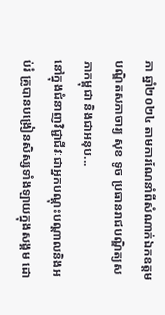ភា ឆ្នាំ២០២៤ តាមការណែនាំពីសំណាក់ឯកឧត្ដមបណ្ឌិតសភាចារ្យ សុខ ទូច ប្រធានរាជបណ្ឌិត្យសភាកម្ពុជា និងជាអនុប...
នៅក្នុងជំនាញវិជ្ជាជីវៈជាអ្នកបណ្ដុះបណ្ដាលនិងអប់រំ គ្រូបានបង្រៀនសិស្សទាំងឡាយក្នុងសង្គម ដោ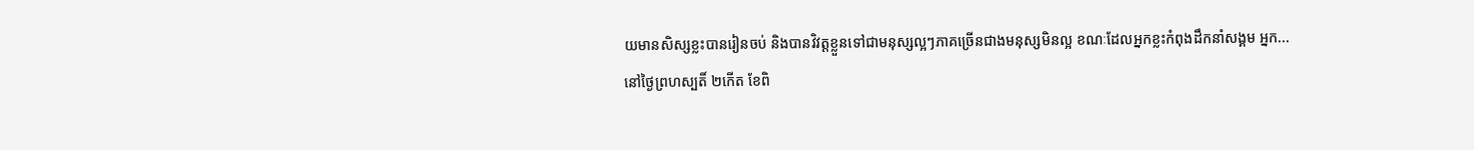យមានសិស្សខ្លះបានរៀនចប់ និងបានវិវត្តខ្លួនទៅជាមនុស្សល្អៗភាគច្រើនជាងមនុស្សមិនល្អ ខណៈដែលអ្នកខ្លះកំពុងដឹកនាំសង្គម អ្នក...
នៅថ្ងៃព្រហស្បតិ៍ ២កើត ខែពិ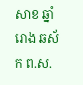សាខ ឆ្នាំរោង ឆស័ក ព.ស.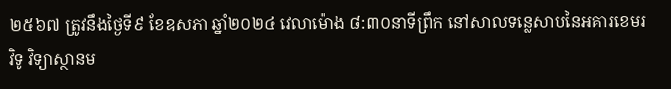២៥៦៧ ត្រូវនឹងថ្ងៃទី៩ ខែឧសភា ឆ្នាំ២០២៤ វេលាម៉ោង ៨:៣០នាទីព្រឹក នៅសាលទន្លេសាបនៃអគារខេមរវិទូ វិទ្យាស្ថានម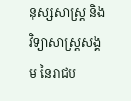នុស្សសាស្រ្ត និងវិទ្យាសាស្រ្តសង្គម នៃរាជប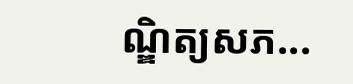ណ្ឌិត្យសភ...